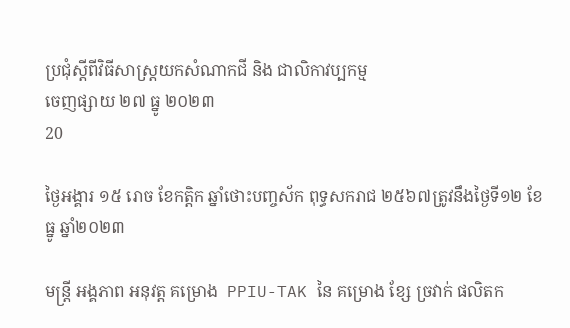ប្រជុំស្តីពីវិធីសាស្រ្តយកសំណាកជី និង ជាលិកាវប្បកម្ម
ចេញផ្សាយ ២៧ ធ្នូ ២០២៣
20

ថ្ងៃអង្គារ ១៥ រោច ខែកត្តិក ឆ្នាំថោះបញ្ចស័ក ពុទ្ធសករាជ ២៥៦៧ត្រូវនឹងថ្ងៃទី១២ ខែធ្នូ ឆ្នាំ២០២៣

មន្រ្តី អង្គភាព អនុវត្ត គម្រោង  PPIU-TAK នៃ គម្រោង ខ្សែ ច្រវាក់ ផលិតក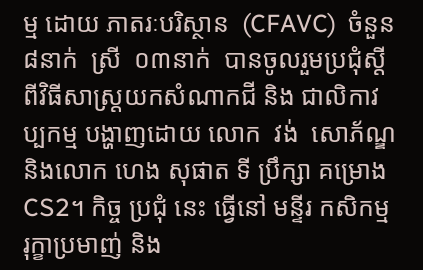ម្ម ដោយ ភាតរៈបរិស្ថាន  (CFAVC)  ចំនួន  ៨នាក់  ស្រី  ០៣នាក់  បានចូលរួមប្រជុំស្តីពីវិធីសាស្រ្តយកសំណាកជី និង ជាលិកាវប្បកម្ម បង្ហាញដោយ លោក  វង់  សោភ័ណ្ឌ  និងលោក ហេង សុផាត ទី ប្រឹក្សា គម្រោង CS2។ កិច្ច ប្រជុំ នេះ ធ្វើនៅ មន្ទីរ កសិកម្ម រុក្ខាប្រមាញ់ និង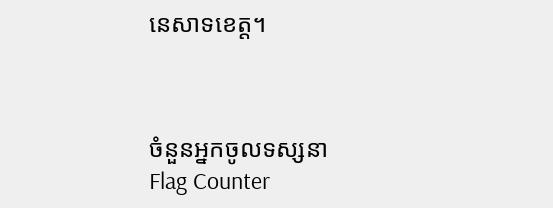នេសាទខេត្ត។



ចំនួនអ្នកចូលទស្សនា
Flag Counter